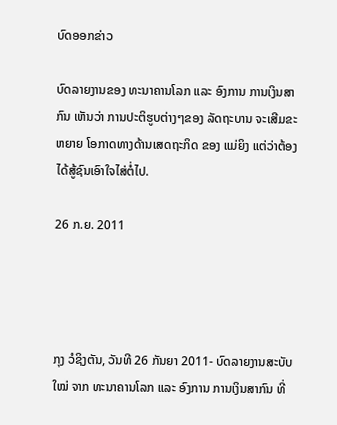ບົດອອກຂ່າວ

ບົດລາຍງານຂອງ ທະນາຄານໂລກ ແລະ ອົງການ ການເງິນສາກົນ ເຫັນວ່າ ການປະຕິຮູບຕ່າງໆຂອງ ລັດຖະບານ ຈະເສີມຂະຫຍາຍ ໂອກາດທາງດ້ານເສດຖະກິດ ຂອງ ແມ່ຍິງ ແຕ່ວ່າຕ້ອງ ໄດ້ສູ້ຊົນເອົາໃຈໄສ່ຕໍ່ໄປ.

26 ກ.ຍ. 2011




ກຸງ ວໍຊິງຕັນ, ວັນທີ 26 ກັນຍາ 2011- ບົດລາຍງານສະບັບໃໝ່ ຈາກ ທະນາຄານໂລກ ແລະ ອົງການ ການເງິນສາກົນ ທີ່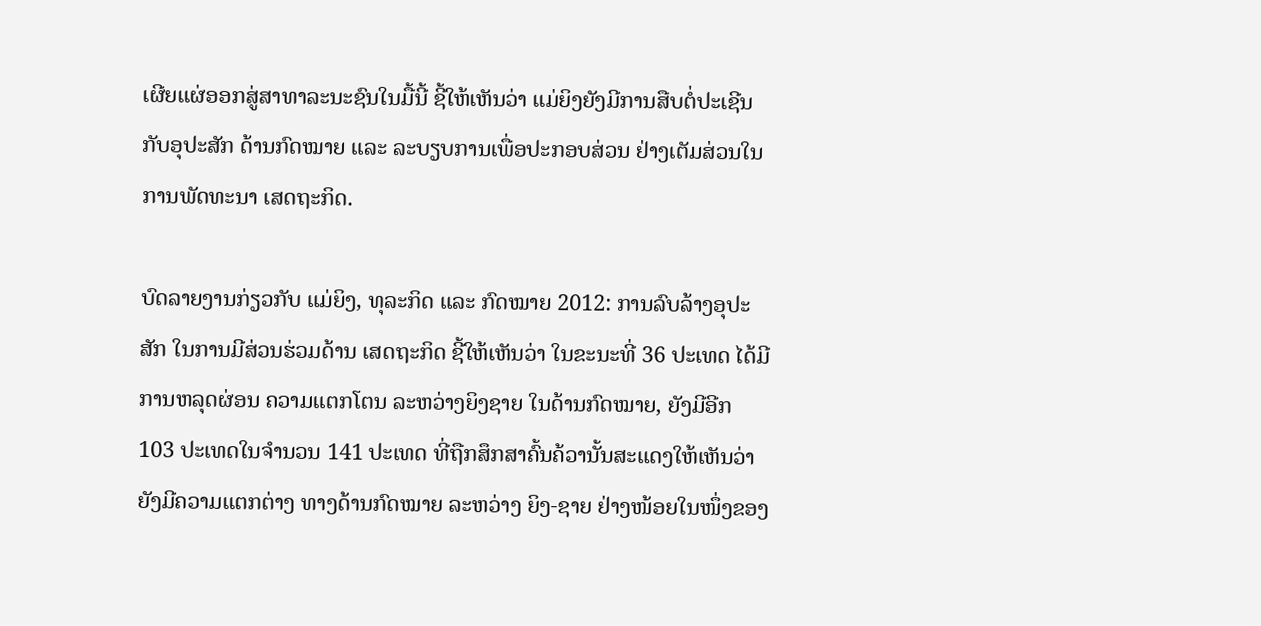ເຜີຍແຜ່ອອກສູ່ສາທາລະນະຊົນໃນມື້ນີ້ ຊີ້ໃຫ້ເຫັນວ່າ ແມ່ຍິງຍັງມີການສືບຕໍ່ປະເຊີນກັບອຸປະສັກ ດ້ານກົດໝາຍ ແລະ ລະບຽບການເພື່ອປະກອບສ່ວນ ຢ່າງເຕັມສ່ວນໃນການພັດທະນາ ເສດຖະກິດ.

ບົດລາຍງານກ່ຽວກັບ ແມ່ຍິງ, ທຸລະກິດ ແລະ ກົດໝາຍ 2012: ການລົບລ້າງອຸປະສັກ ໃນການມີສ່ວນຮ່ວມດ້ານ ເສດຖະກິດ ຊີ້ໃຫ້ເຫັນວ່າ ໃນຂະນະທີ່ 36 ປະເທດ ໄດ້ມີການຫລຸດຜ່ອນ ຄວາມແຕກໂຕນ ລະຫວ່າງຍິງຊາຍ ໃນດ້ານກົດໝາຍ, ຍັງມີອີກ 103 ປະເທດໃນຈໍານວນ 141 ປະເທດ ທີ່ຖືກສຶກສາຄົ້ນຄ້ວານັ້ນສະແດງໃຫ້ເຫັນວ່າ ຍັງມີຄວາມແຕກຕ່າງ ທາງດ້ານກົດໝາຍ ລະຫວ່າງ ຍິງ-ຊາຍ ຢ່າງໜ້ອຍໃນໜຶ່ງຂອງ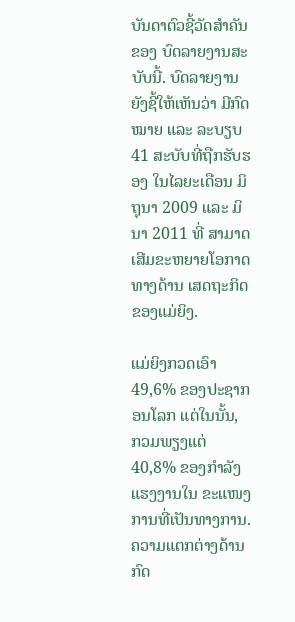ບັນດາຕົວຊີ້ວັດສໍາຄັນຂອງ ບົດລາຍງານສະບັບນີ້. ບົດລາຍງານຍັງຊີ້ໃຫ້ເຫັນວ່າ ມີກົດໝາຍ ແລະ ລະບຽບ 41 ສະບັບທີ່ຖືກຮັບຮອງ ໃນໄລຍະເດືອນ ມິຖຸນາ 2009 ແລະ ມິນາ 2011 ທີ່ ສາມາດເສີມຂະຫຍາຍໂອກາດທາງດ້ານ ເສດຖະກິດຂອງແມ່ຍິງ.

ແມ່ຍິງກວດເອົາ 49,6% ຂອງປະຊາກອນໂລກ ແຕ່ໃນນັ້ນ, ກວມພຽງແຕ່ 40,8% ຂອງກໍາລັງແຮງງານໃນ ຂະແໜງການທີ່ເປັນທາງການ. ຄວາມແຕກຕ່າງດ້ານກົດ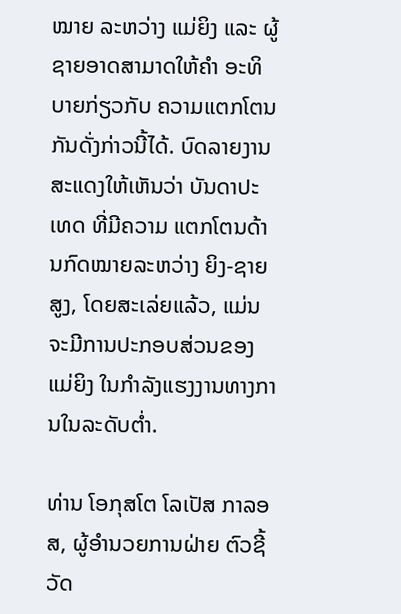ໝາຍ ລະຫວ່າງ ແມ່ຍິງ ແລະ ຜູ້ຊາຍອາດສາມາດໃຫ້ຄໍາ ອະທິບາຍກ່ຽວກັບ ຄວາມແຕກໂຕນກັນດັ່ງກ່າວນີ້ໄດ້. ບົດລາຍງານ ສະແດງໃຫ້ເຫັນວ່າ ບັນດາປະເທດ ທີ່ມີຄວາມ ແຕກໂຕນດ້ານກົດໝາຍລະຫວ່າງ ຍິງ-ຊາຍສູງ, ໂດຍສະເລ່ຍແລ້ວ, ແມ່ນຈະມີການປະກອບສ່ວນຂອງແມ່ຍິງ ໃນກໍາລັງແຮງງານທາງການໃນລະດັບຕໍ່າ.

ທ່ານ ໂອກຸສໂຕ ໂລເປັສ ກາລອສ, ຜູ້ອໍານວຍການຝ່າຍ ຕົວຊີ້ວັດ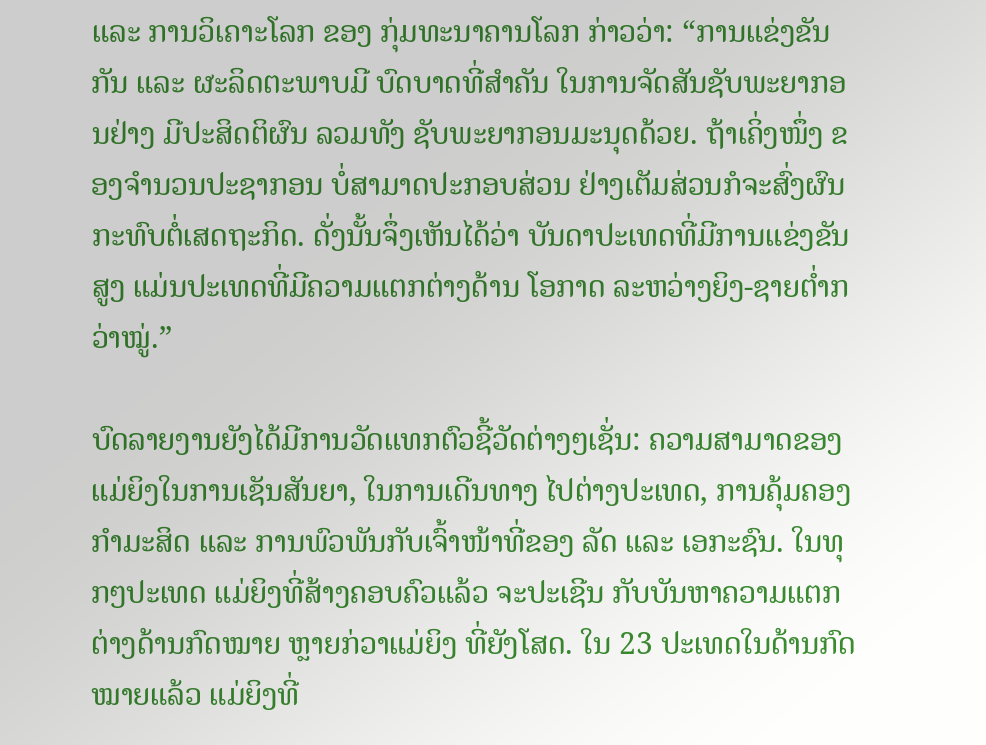ແລະ ການວິເຄາະໂລກ ຂອງ ກຸ່ມທະນາຄານໂລກ ກ່າວວ່າ: “ການແຂ່ງຂັນກັນ ແລະ ຜະລິດຕະພາບມີ ບົດບາດທີ່ສໍາຄັນ ໃນການຈັດສັນຊັບພະຍາກອນຢ່າງ ມີປະສິດຕິຜົນ ລວມທັງ ຊັບພະຍາກອນມະນຸດດ້ວຍ. ຖ້າເຄິ່ງໜຶ່ງ ຂອງຈໍານວນປະຊາກອນ ບໍ່ສາມາດປະກອບສ່ວນ ຢ່າງເຕັມສ່ວນກໍຈະສົ່ງຜົນ ກະທົບຕໍ່ເສດຖະກິດ. ດັ່ງນັ້ນຈຶ່ງເຫັນໄດ້ວ່າ ບັນດາປະເທດທີ່ມີການແຂ່ງຂັນສູງ ແມ່ນປະເທດທີ່ມີຄວາມແຕກຕ່າງດ້ານ ໂອກາດ ລະຫວ່າງຍິງ-ຊາຍຕໍ່າກວ່າໝູ່.”

ບົດລາຍງານຍັງໄດ້ມີການວັດແທກຕົວຊີ້ວັດຕ່າງໆເຊັ່ນ: ຄວາມສາມາດຂອງແມ່ຍິງໃນການເຊັນສັນຍາ, ໃນການເດີນທາງ ໄປຕ່າງປະເທດ, ການຄຸ້ມຄອງກໍາມະສິດ ແລະ ການພົວພັນກັບເຈົ້າໜ້າທີ່ຂອງ ລັດ ແລະ ເອກະຊົນ. ໃນທຸກໆປະເທດ ແມ່ຍິງທີ່ສ້າງຄອບຄົວແລ້ວ ຈະປະເຊີນ ກັບບັນຫາຄວາມແຕກຕ່າງດ້ານກົດໝາຍ ຫຼາຍກ່ວາແມ່ຍິງ ທີ່ຍັງໂສດ. ໃນ 23 ປະເທດໃນດ້ານກົດໝາຍແລ້ວ ແມ່ຍິງທີ່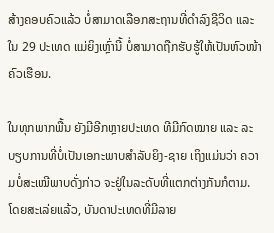ສ້າງຄອບຄົວແລ້ວ ບໍ່ສາມາດເລືອກສະຖານທີ່ດໍາລົງຊີວິດ ແລະ ໃນ 29 ປະເທດ ແມ່ຍິງເຫຼົ່ານີ້ ບໍ່ສາມາດຖືກຮັບຮູ້ໃຫ້ເປັນຫົວໜ້າຄົວເຮືອນ.

ໃນທຸກພາກພື້ນ ຍັງມີອີກຫຼາຍປະເທດ ທີມີກົດໝາຍ ແລະ ລະບຽບການທີ່ບໍ່ເປັນເອກະພາບສໍາລັບຍິງ-ຊາຍ ເຖິງແມ່ນວ່າ ຄວາມບໍ່ສະເໝີພາບດັ່ງກ່າວ ຈະຢູ່ໃນລະດັບທີ່ແຕກຕ່າງກັນກໍຕາມ. ໂດຍສະເລ່ຍແລ້ວ, ບັນດາປະເທດທີ່ມີລາຍ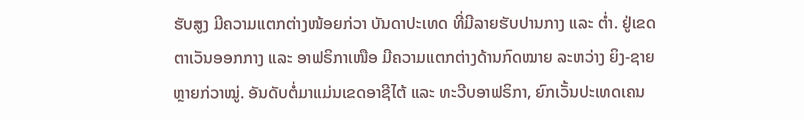ຮັບສູງ ມີຄວາມແຕກຕ່າງໜ້ອຍກ່ວາ ບັນດາປະເທດ ທີ່ມີລາຍຮັບປານກາງ ແລະ ຕໍ່າ. ຢູ່ເຂດ ຕາເວັນອອກກາງ ແລະ ອາຟຣິກາເໜືອ ມີຄວາມແຕກຕ່າງດ້ານກົດໝາຍ ລະຫວ່າງ ຍິງ-ຊາຍ ຫຼາຍກ່ວາໝູ່. ອັນດັບຕໍ່ມາແມ່ນເຂດອາຊີໄຕ້ ແລະ ທະວີບອາຟຣິກາ, ຍົກເວັ້ນປະເທດເຄນ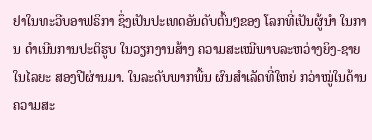ຢາໃນທະວີບອາຟຣິກາ ຊຶ່ງເປັນປະເທດອັນດັບຕົ້ນໆຂອງ ໂລກທີ່ເປັນຜູ້ນໍາ ໃນການ ດໍາເນີນການປະຕິຮູບ ໃນວຽກງານສ້າງ ຄວາມສະເໝີພາບລະຫວ່າງຍິງ-ຊາຍ ໃນໄລຍະ ສອງປີຜ່ານມາ. ໃນລະດັບພາກພື້ນ ຜົນສໍາເລັດທີ່ໃຫຍ່ ກວ່າໝູ່ໃນດ້ານ ຄວາມສະ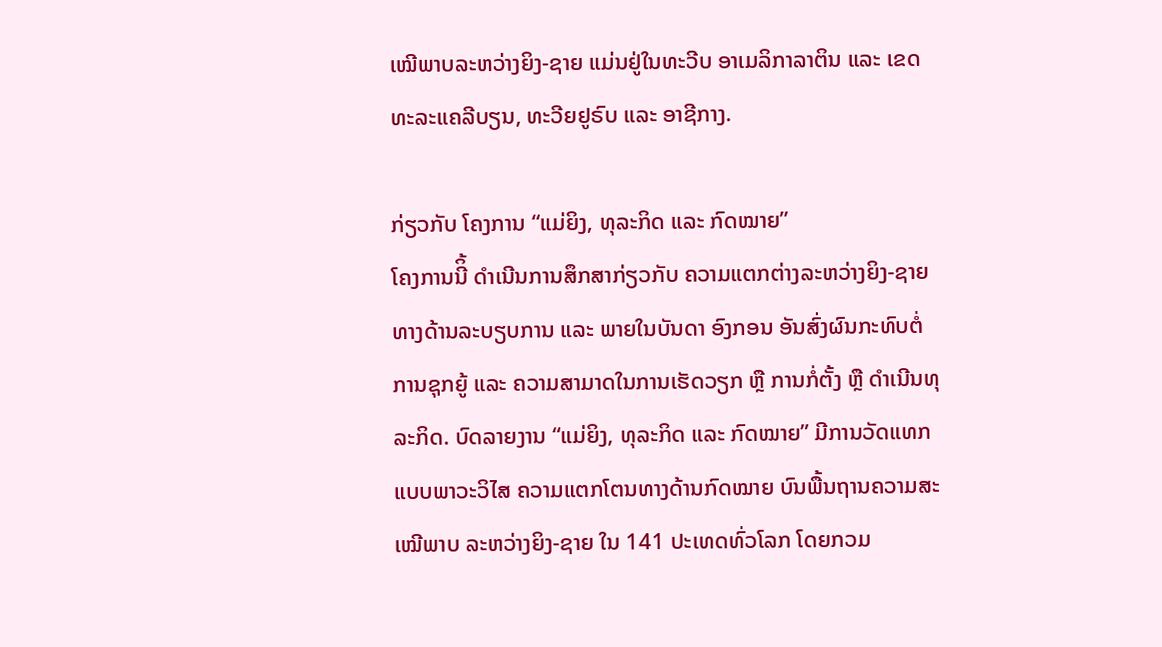ເໝີພາບລະຫວ່າງຍິງ-ຊາຍ ແມ່ນຢູ່ໃນທະວີບ ອາເມລິກາລາຕິນ ແລະ ເຂດທະລະແຄລີບຽນ, ທະວີຍຢູຣົບ ແລະ ອາຊີກາງ.

ກ່ຽວກັບ ໂຄງການ “ແມ່ຍິງ, ທຸລະກິດ ແລະ ກົດໝາຍ”
ໂຄງການນີິ້ ດໍາເນີນການສຶກສາກ່ຽວກັບ ຄວາມແຕກຕ່າງລະຫວ່າງຍິງ-ຊາຍທາງດ້ານລະບຽບການ ແລະ ພາຍໃນບັນດາ ອົງກອນ ອັນສົ່ງຜົນກະທົບຕໍ່ ການຊຸກຍູ້ ແລະ ຄວາມສາມາດໃນການເຮັດວຽກ ຫຼື ການກໍ່ຕັ້ງ ຫຼື ດໍາເນີນທຸລະກິດ. ບົດລາຍງານ “ແມ່ຍິງ, ທຸລະກິດ ແລະ ກົດໝາຍ” ມີການວັດແທກແບບພາວະວິໄສ ຄວາມແຕກໂຕນທາງດ້ານກົດໝາຍ ບົນພື້ນຖານຄວາມສະເໝີພາບ ລະຫວ່າງຍິງ-ຊາຍ ໃນ 141 ປະເທດທົ່ວໂລກ ໂດຍກວມ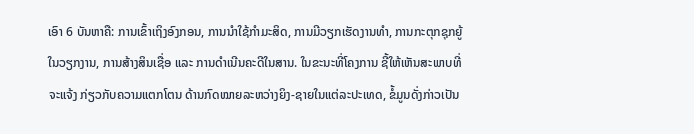ເອົາ 6 ບັນຫາຄື: ການເຂົ້າເຖິງອົງກອນ, ການນໍາໃຊ້ກໍາມະສິດ, ການມີວຽກເຮັດງານທໍາ, ການກະຕຸກຊຸກຍູ້ໃນວຽກງານ, ການສ້າງສິນເຊື່ອ ແລະ ການດໍາເນີນຄະດີໃນສານ. ໃນຂະນະທີ່ໂຄງການ ຊີ້ໃຫ້ເຫັນສະພາບທີ່ຈະແຈ້ງ ກ່ຽວກັບຄວາມແຕກໂຕນ ດ້ານກົດໝາຍລະຫວ່າງຍິງ-ຊາຍໃນແຕ່ລະປະເທດ, ຂໍ້ມູນດັ່ງກ່າວເປັນ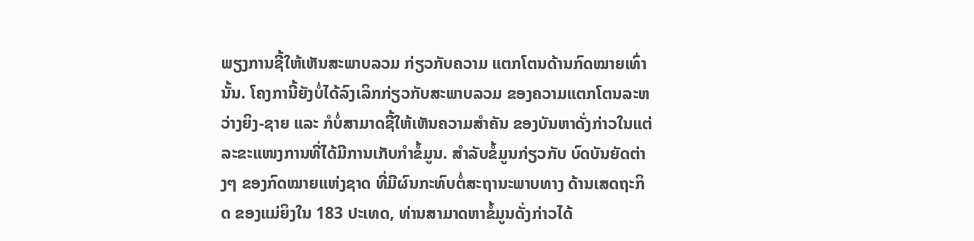ພຽງການຊີ້ໃຫ້ເຫັນສະພາບລວມ ກ່ຽວກັບຄວາມ ແຕກໂຕນດ້ານກົດໝາຍເທົ່ານັ້ນ. ໂຄງການີ້ຍັງບໍ່ໄດ້ລົງເລິກກ່ຽວກັບສະພາບລວມ ຂອງຄວາມແຕກໂຕນລະຫວ່າງຍິງ-ຊາຍ ແລະ ກໍບໍ່ສາມາດຊີ້ໃຫ້ເຫັນຄວາມສໍາຄັນ ຂອງບັນຫາດັ່ງກ່າວໃນແຕ່ ລະຂະແໜງການທີ່ໄດ້ມີການເກັບກໍາຂໍ້ມູນ. ສໍາລັບຂໍ້ມູນກ່ຽວກັບ ບົດບັນຍັດຕ່າງໆ ຂອງກົດໝາຍແຫ່ງຊາດ ທີ່ມີຜົນກະທົບຕໍ່ສະຖານະພາບທາງ ດ້ານເສດຖະກິດ ຂອງແມ່ຍິງໃນ 183 ປະເທດ, ທ່ານສາມາດຫາຂໍ້ມູນດັ່ງກ່າວໄດ້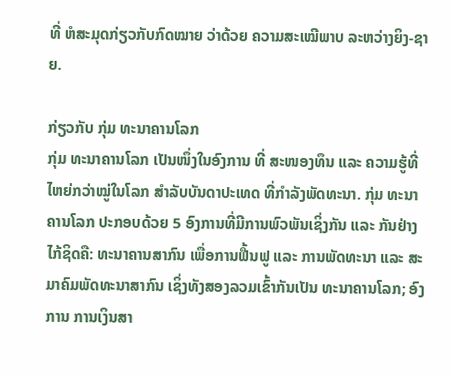ທີ່ ຫໍສະມຸດກ່ຽວກັບກົດໝາຍ ວ່າດ້ວຍ ຄວາມສະເໝີພາບ ລະຫວ່າງຍິງ-ຊາຍ.

ກ່ຽວກັບ ກຸ່ມ ທະນາຄານໂລກ
ກຸ່ມ ທະນາຄານໂລກ ເປັນໜຶ່ງໃນອົງການ ທີ່ ສະໜອງທຶນ ແລະ ຄວາມຮູ້ທີ່ໄຫຍ່ກວ່າໝູ່ໃນໂລກ ສໍາລັບບັນດາປະເທດ ທີ່ກໍາລັງພັດທະນາ. ກຸ່ມ ທະນາຄານໂລກ ປະກອບດ້ວຍ 5 ອົງການທີ່ມີການພົວພັນເຊິ່ງກັນ ແລະ ກັນຢ່າງໄກ້ຊິດຄື: ທະນາຄານສາກົນ ເພື່ອການຟື້ນຟູ ແລະ ການພັດທະນາ ແລະ ສະມາຄົມພັດທະນາສາກົນ ເຊິ່ງທັງສອງລວມເຂົ້າກັນເປັນ ທະນາຄານໂລກ; ອົງການ ການເງິນສາ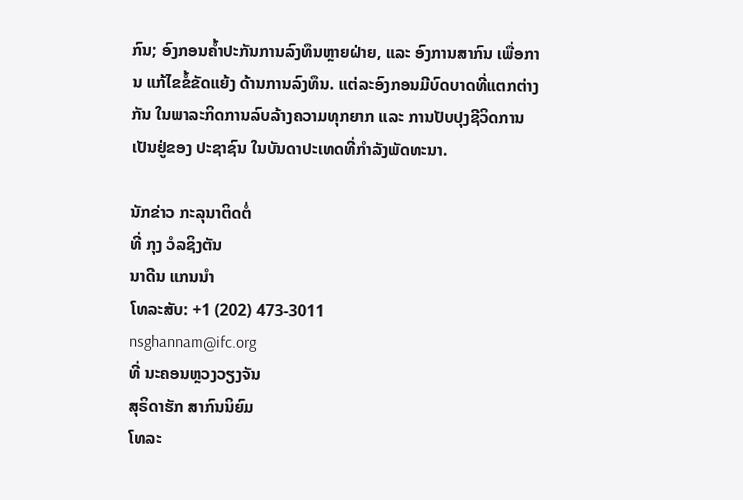ກົນ; ອົງກອນຄໍ້າປະກັນການລົງທຶນຫຼາຍຝ່າຍ, ແລະ ອົງການສາກົນ ເພື່ອການ ແກ້ໄຂຂໍ້ຂັດແຍ້ງ ດ້ານການລົງທຶນ. ແຕ່ລະອົງກອນມີບົດບາດທີ່ແຕກຕ່າງກັນ ໃນພາລະກິດການລົບລ້າງຄວາມທຸກຍາກ ແລະ ການປັບປຸງຊີວິດການເປັນຢູ່ຂອງ ປະຊາຊົນ ໃນບັນດາປະເທດທີ່ກໍາລັງພັດທະນາ.

ນັກຂ່າວ ກະລຸນາຕິດຕໍ່
ທີ່ ກຸງ ວໍລຊິງຕັນ
ນາດີນ ແກນນໍາ
ໂທລະສັບ: +1 (202) 473-3011
nsghannam@ifc.org
ທີ່ ນະຄອນຫຼວງວຽງຈັນ
ສຸຣິດາຮັກ ສາກົນນິຍົມ
ໂທລະ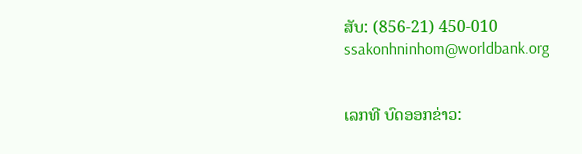ສັບ: (856-21) 450-010
ssakonhninhom@worldbank.org


ເລກທີ ບົດອອກຂ່າວ: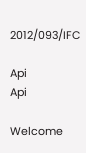2012/093/IFC

Api
Api

Welcome